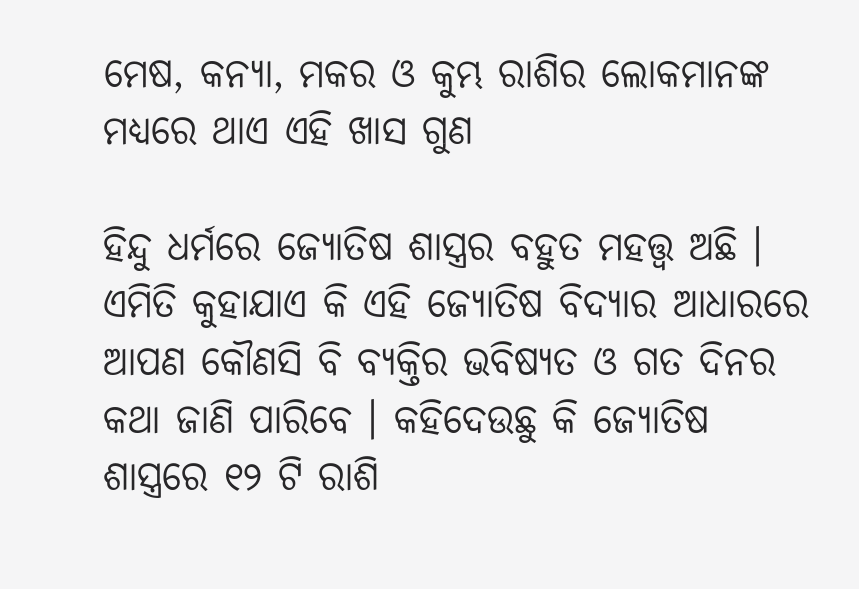ମେଷ, କନ୍ୟା, ମକର ଓ କୁମ୍ଭ ରାଶିର ଲୋକମାନଙ୍କ ମଧ୍ୟରେ ଥାଏ ଏହି ଖାସ ଗୁଣ

ହିନ୍ଦୁ ଧର୍ମରେ ଜ୍ୟୋତିଷ ଶାସ୍ତ୍ରର ବହୁତ ମହତ୍ତ୍ଵ ଅଛି । ଏମିତି କୁହାଯାଏ କି ଏହି ଜ୍ୟୋତିଷ ବିଦ୍ୟାର ଆଧାରରେ ଆପଣ କୌଣସି ବି ବ୍ୟକ୍ତିର ଭବିଷ୍ୟତ ଓ ଗତ ଦିନର କଥା ଜାଣି ପାରିବେ । କହିଦେଉଛୁ କି ଜ୍ୟୋତିଷ ଶାସ୍ତ୍ରରେ ୧୨ ଟି ରାଶି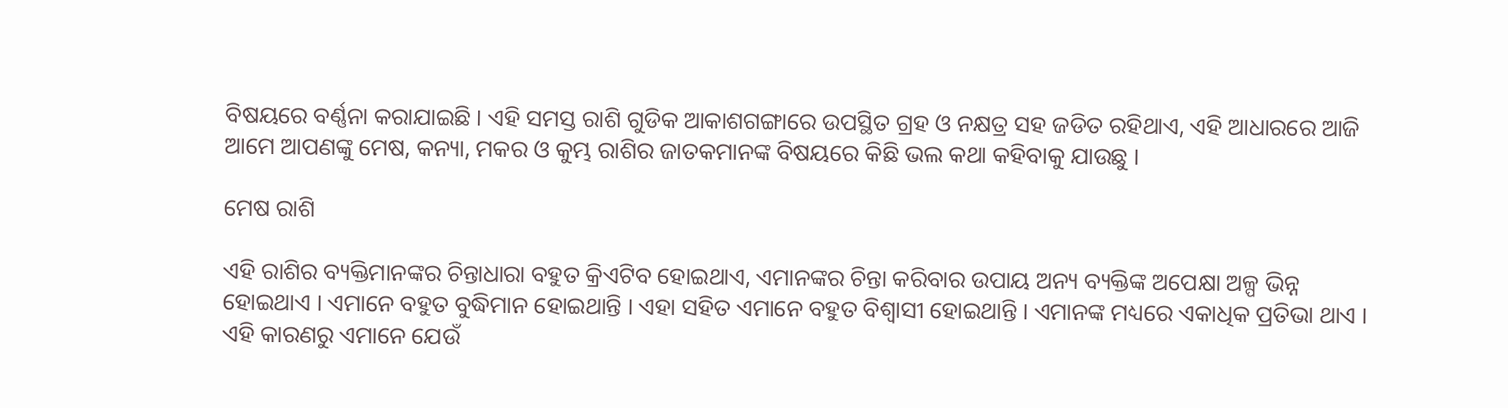ବିଷୟରେ ବର୍ଣ୍ଣନା କରାଯାଇଛି । ଏହି ସମସ୍ତ ରାଶି ଗୁଡିକ ଆକାଶଗଙ୍ଗାରେ ଉପସ୍ଥିତ ଗ୍ରହ ଓ ନକ୍ଷତ୍ର ସହ ଜଡିତ ରହିଥାଏ, ଏହି ଆଧାରରେ ଆଜି ଆମେ ଆପଣଙ୍କୁ ମେଷ, କନ୍ୟା, ମକର ଓ କୁମ୍ଭ ରାଶିର ଜାତକମାନଙ୍କ ବିଷୟରେ କିଛି ଭଲ କଥା କହିବାକୁ ଯାଉଛୁ ।

ମେଷ ରାଶି

ଏହି ରାଶିର ବ୍ୟକ୍ତିମାନଙ୍କର ଚିନ୍ତାଧାରା ବହୁତ କ୍ରିଏଟିବ ହୋଇଥାଏ, ଏମାନଙ୍କର ଚିନ୍ତା କରିବାର ଉପାୟ ଅନ୍ୟ ବ୍ୟକ୍ତିଙ୍କ ଅପେକ୍ଷା ଅଳ୍ପ ଭିନ୍ନ ହୋଇଥାଏ । ଏମାନେ ବହୁତ ବୁଦ୍ଧିମାନ ହୋଇଥାନ୍ତି । ଏହା ସହିତ ଏମାନେ ବହୁତ ବିଶ୍ଵାସୀ ହୋଇଥାନ୍ତି । ଏମାନଙ୍କ ମଧ୍ୟରେ ଏକାଧିକ ପ୍ରତିଭା ଥାଏ । ଏହି କାରଣରୁ ଏମାନେ ଯେଉଁ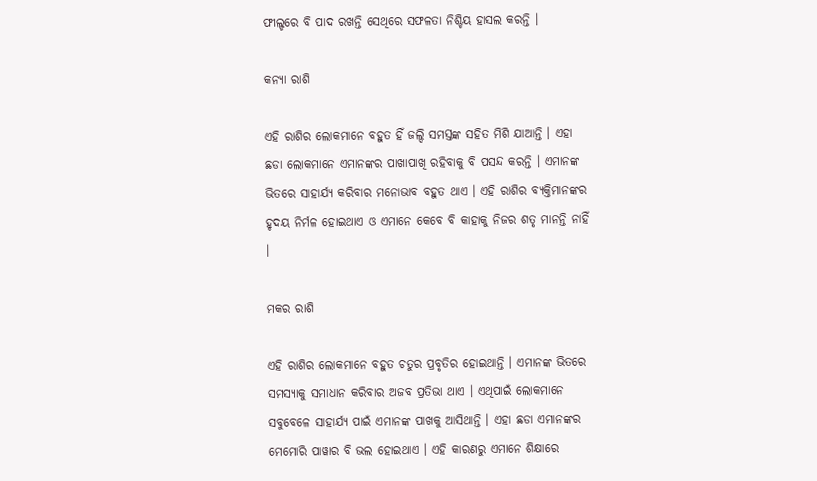ଫୀଲ୍ଡରେ ବି ପାଦ ରଖନ୍ତି ସେଥିରେ ସଫଳତା ନିଶ୍ଚିୟ ହାସଲ କରନ୍ତି ।

କନ୍ୟା ରାଶି

ଏହି ରାଶିର ଲୋକମାନେ ବହୁତ ହିଁ ଜଲ୍ଦି ସମସ୍ତଙ୍କ ସହିତ ମିଶି ଯାଆନ୍ତି । ଏହା ଛଡା ଲୋକମାନେ ଏମାନଙ୍କର ପାଖାପାଖି ରହିବାକୁ ବି ପସନ୍ଦ କରନ୍ତି । ଏମାନଙ୍କ ଭିତରେ ସାହାର୍ଯ୍ୟ କରିବାର ମନୋଭାବ ବହୁତ ଥାଏ । ଏହି ରାଶିର ବ୍ୟକ୍ତିମାନଙ୍କର ହୃଦୟ ନିର୍ମଳ ହୋଇଥାଏ ଓ ଏମାନେ କେବେ ବି କାହାକୁ ନିଜର ଶତୃ ମାନନ୍ତି ନାହିଁ ।

ମକର ରାଶି

ଏହି ରାଶିର ଲୋକମାନେ ବହୁତ ଚତୁର ପ୍ରବୃତିର ହୋଇଥାନ୍ତି । ଏମାନଙ୍କ ଭିତରେ ସମସ୍ୟାକୁ ସମାଧାନ କରିବାର ଅଜବ ପ୍ରତିଭା ଥାଏ । ଏଥିପାଇଁ ଲୋକମାନେ ସବୁବେଳେ ସାହାର୍ଯ୍ୟ ପାଇଁ ଏମାନଙ୍କ ପାଖକୁ ଆସିଥାନ୍ତି । ଏହା ଛଡା ଏମାନଙ୍କର ମେମୋରି ପାୱାର ବି ଭଲ ହୋଇଥାଏ । ଏହି କାରଣରୁ ଏମାନେ ଶିକ୍ଷାରେ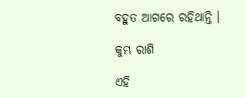ବହୁତ ଆଗରେ ରହିଥାନ୍ତି ।

କୁମ୍ଭ ରାଶି

ଏହି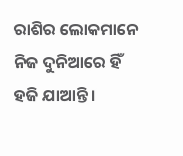ରାଶିର ଲୋକମାନେ ନିଜ ଦୁନିଆରେ ହିଁ ହଜି ଯାଆନ୍ତି ।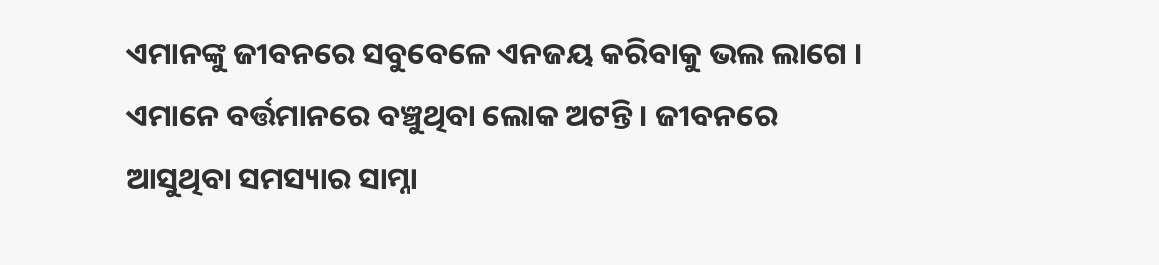ଏମାନଙ୍କୁ ଜୀବନରେ ସବୁବେଳେ ଏନଜୟ କରିବାକୁ ଭଲ ଲାଗେ । ଏମାନେ ବର୍ତ୍ତମାନରେ ବଞ୍ଚୁଥିବା ଲୋକ ଅଟନ୍ତି । ଜୀବନରେ ଆସୁଥିବା ସମସ୍ୟାର ସାମ୍ନା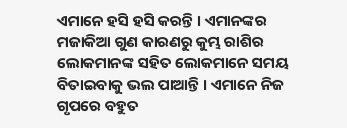ଏମାନେ ହସି ହସି କରନ୍ତି । ଏମାନଙ୍କର ମଜାକିଆ ଗୁଣ କାରଣରୁ କୁମ୍ଭ ରାଶିର ଲୋକମାନଙ୍କ ସହିତ ଲୋକମାନେ ସମୟ ବିତାଇବାକୁ ଭଲ ପାଆନ୍ତି । ଏମାନେ ନିଜ ଗୃପରେ ବହୁତ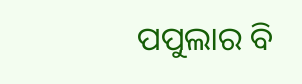ପପୁଲାର ବି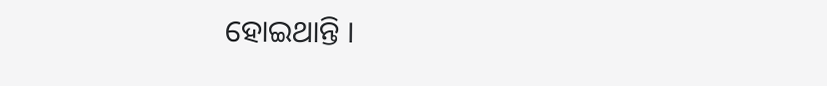ହୋଇଥାନ୍ତି ।